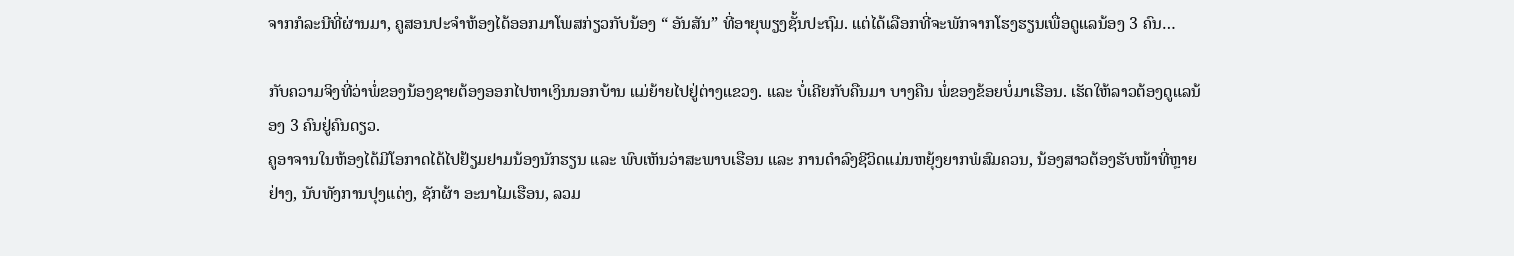ຈາກກໍລະນີທີ່ຜ່ານມາ, ຄູສອນປະຈຳຫ້ອງໄດ້ອອກມາໂພສກ່ຽວກັບນ້ອງ “ ອັນສັນ” ທີ່ອາຍຸພຽງຊັ້ນປະຖົມ. ແຕ່ໄດ້ເລືອກທີ່ຈະພັກຈາກໂຮງຮຽນເພື່ອດູແລນ້ອງ 3 ຄົນ…

ກັບຄວາມຈິງທີ່ວ່າພໍ່ຂອງນ້ອງຊາຍຕ້ອງອອກໄປຫາເງິນນອກບ້ານ ແມ່ຍ້າຍໄປຢູ່ຕ່າງແຂວງ. ແລະ ບໍ່ເຄີຍກັບຄືນມາ ບາງຄືນ ພໍ່ຂອງຂ້ອຍບໍ່ມາເຮືອນ. ເຮັດໃຫ້ລາວຕ້ອງດູແລນ້ອງ 3 ຄົນຢູ່ຄົນດຽວ.
ຄູອາຈານໃນຫ້ອງໄດ້ມີໂອກາດໄດ້ໄປຢ້ຽມຢາມນ້ອງນັກຮຽນ ແລະ ພົບເຫັນວ່າສະພາບເຮືອນ ແລະ ການດຳລົງຊີວິດແມ່ນຫຍຸ້ງຍາກພໍສົມຄວນ, ນ້ອງສາວຕ້ອງຮັບໜ້າທີ່ຫຼາຍຢ່າງ, ນັບທັງການປຸງແຕ່ງ, ຊັກຜ້າ ອະນາໄມເຮືອນ, ລວມ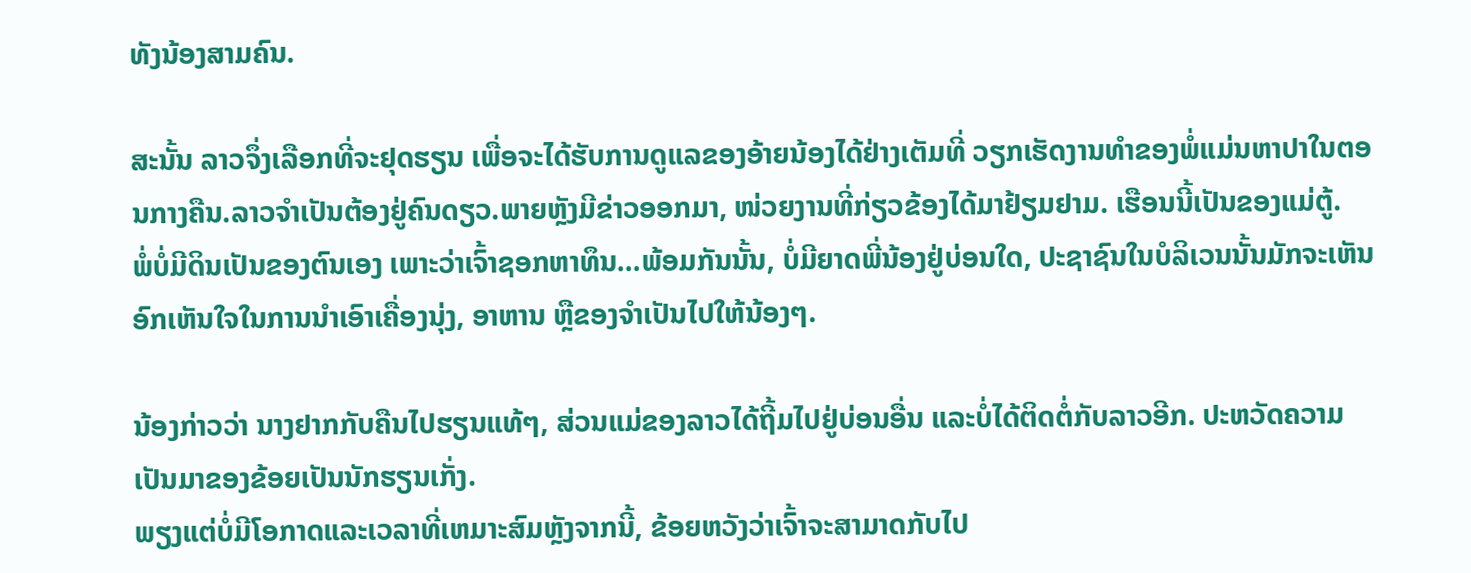ທັງນ້ອງສາມຄົນ.

ສະນັ້ນ ລາວຈຶ່ງເລືອກທີ່ຈະຢຸດຮຽນ ເພື່ອຈະໄດ້ຮັບການດູແລຂອງອ້າຍນ້ອງໄດ້ຢ່າງເຕັມທີ່ ວຽກເຮັດງານທໍາຂອງພໍ່ແມ່ນຫາປາໃນຕອນກາງຄືນ.ລາວຈໍາເປັນຕ້ອງຢູ່ຄົນດຽວ.ພາຍຫຼັງມີຂ່າວອອກມາ, ໜ່ວຍງານທີ່ກ່ຽວຂ້ອງໄດ້ມາຢ້ຽມຢາມ. ເຮືອນນີ້ເປັນຂອງແມ່ຕູ້.
ພໍ່ບໍ່ມີດິນເປັນຂອງຕົນເອງ ເພາະວ່າເຈົ້າຊອກຫາທຶນ…ພ້ອມກັນນັ້ນ, ບໍ່ມີຍາດພີ່ນ້ອງຢູ່ບ່ອນໃດ, ປະຊາຊົນໃນບໍລິເວນນັ້ນມັກຈະເຫັນອົກເຫັນໃຈໃນການນຳເອົາເຄື່ອງນຸ່ງ, ອາຫານ ຫຼືຂອງຈຳເປັນໄປໃຫ້ນ້ອງໆ.

ນ້ອງກ່າວວ່າ ນາງຢາກກັບຄືນໄປຮຽນແທ້ໆ, ສ່ວນແມ່ຂອງລາວໄດ້ຖີ້ມໄປຢູ່ບ່ອນອື່ນ ແລະບໍ່ໄດ້ຕິດຕໍ່ກັບລາວອີກ. ປະຫວັດຄວາມເປັນມາຂອງຂ້ອຍເປັນນັກຮຽນເກັ່ງ.
ພຽງແຕ່ບໍ່ມີໂອກາດແລະເວລາທີ່ເຫມາະສົມຫຼັງຈາກນີ້, ຂ້ອຍຫວັງວ່າເຈົ້າຈະສາມາດກັບໄປ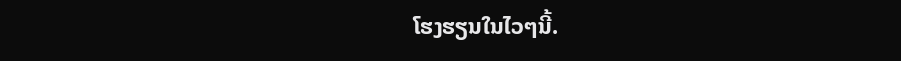ໂຮງຮຽນໃນໄວໆນີ້.